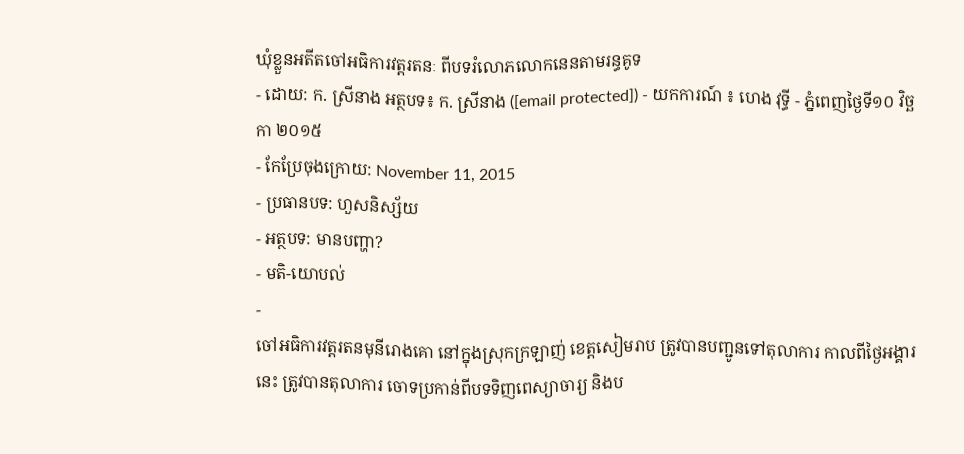ឃុំខ្លួនអតីតចៅអធិការវត្តរតនៈ ពីបទរំលោភលោកនេនតាមរន្ធគូទ
- ដោយ: ក. ស្រីនាង អត្ថបទ៖ ក. ស្រីនាង ([email protected]) - យកការណ៍ ៖ ហេង វុទ្ធី - ភ្នំពេញថ្ងៃទី១០ វិច្ឆកា ២០១៥
- កែប្រែចុងក្រោយ: November 11, 2015
- ប្រធានបទ: ហួសនិស្ស័យ
- អត្ថបទ: មានបញ្ហា?
- មតិ-យោបល់
-
ចៅអធិការវត្តរតនមុនីរោងគោ នៅក្នុងស្រុកក្រឡាញ់ ខេត្តសៀមរាប ត្រូវបានបញ្ជូនទៅតុលាការ កាលពីថ្ងៃអង្គារនេះ ត្រូវបានតុលាការ ចោទប្រកាន់ពីបទទិញពេស្យាចារ្យ និងប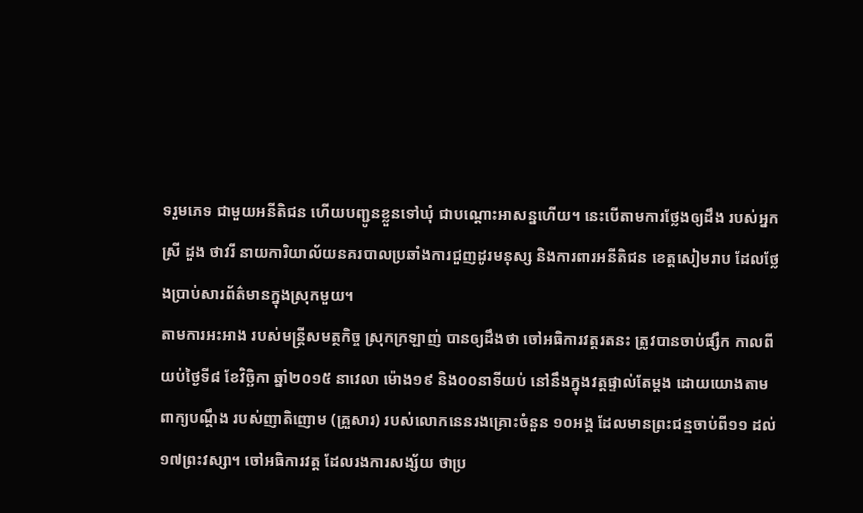ទរួមភេទ ជាមួយអនីតិជន ហើយបញ្ជូនខ្លួនទៅឃុំ ជាបណ្ដោះអាសន្នហើយ។ នេះបើតាមការថ្លែងឲ្យដឹង របស់អ្នកស្រី ដួង ថាវរី នាយការិយាល័យនគរបាលប្រឆាំងការជួញដូរមនុស្ស និងការពារអនីតិជន ខេត្តសៀមរាប ដែលថ្លែងប្រាប់សារព័ត៌មានក្នុងស្រុកមួយ។
តាមការអះអាង របស់មន្ត្រីសមត្ថកិច្ច ស្រុកក្រឡាញ់ បានឲ្យដឹងថា ចៅអធិការវត្តរតនះ ត្រូវបានចាប់ផ្សឹក កាលពីយប់ថ្ងៃទី៨ ខែវិច្ឆិកា ឆ្នាំ២០១៥ នាវេលា ម៉ោង១៩ និង០០នាទីយប់ នៅនឹងក្នុងវត្តផ្ទាល់តែម្ដង ដោយយោងតាមពាក្យបណ្តឹង របស់ញាតិញោម (គ្រួសារ) របស់លោកនេនរងគ្រោះចំនួន ១០អង្គ ដែលមានព្រះជន្មចាប់ពី១១ ដល់១៧ព្រះវស្សា។ ចៅអធិការវត្ត ដែលរងការសង្ស័យ ថាប្រ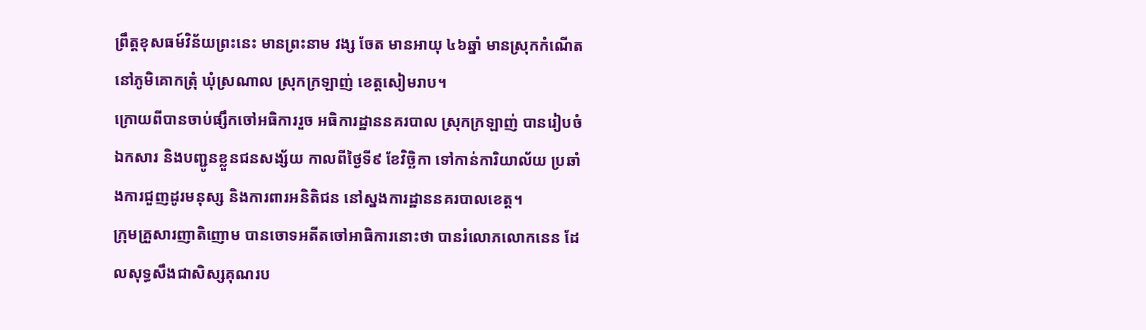ព្រឹត្តខុសធម៍វិន័យព្រះនេះ មានព្រះនាម វង្ស ចែត មានអាយុ ៤៦ឆ្នាំ មានស្រុកកំណើត នៅភូមិគោកត្រុំ ឃុំស្រណាល ស្រុកក្រឡាញ់ ខេត្តសៀមរាប។
ក្រោយពីបានចាប់ផ្សឹកចៅអធិការរួច អធិការដ្ឋាននគរបាល ស្រុកក្រឡាញ់ បានរៀបចំឯកសារ និងបញ្ជូនខ្លួនជនសង្ស័យ កាលពីថ្ងៃទី៩ ខែវិច្ឆិកា ទៅកាន់ការិយាល័យ ប្រឆាំងការជួញដូរមនុស្ស និងការពារអនិតិជន នៅស្នងការដ្ឋាននគរបាលខេត្ត។
ក្រុមគ្រួសារញាតិញោម បានចោទអតីតចៅអាធិការនោះថា បានរំលោភលោកនេន ដែលសុទ្ធសឹងជាសិស្សគុណរប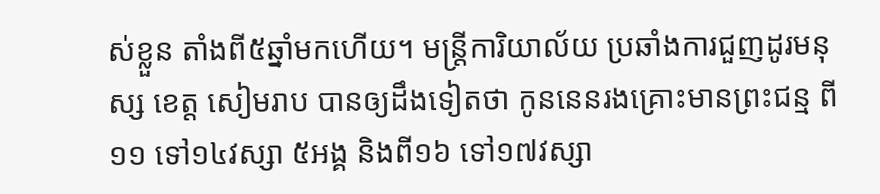ស់ខ្លួន តាំងពី៥ឆ្នាំមកហើយ។ មន្ត្រីការិយាល័យ ប្រឆាំងការជួញដូរមនុស្ស ខេត្ត សៀមរាប បានឲ្យដឹងទៀតថា កូននេនរងគ្រោះមានព្រះជន្ម ពី១១ ទៅ១៤វស្សា ៥អង្គ និងពី១៦ ទៅ១៧វស្សា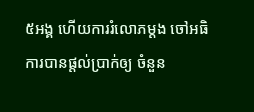៥អង្គ ហើយការរំលោភម្តង ចៅអធិការបានផ្តល់ប្រាក់ឲ្យ ចំនួន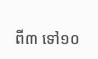ពី៣ ទៅ១០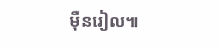ម៉ឺនរៀល៕